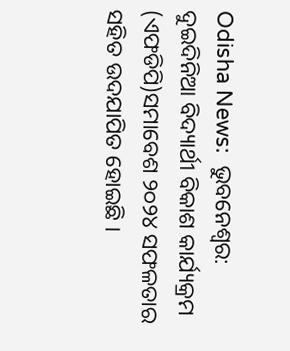Odisha News:  ଭୁବନେଶ୍ୱର: ଦୁଇଦିନିଆ ବିଦ୍ୟାର୍ଥୀ ବିକାଶ କାର୍ଯ୍ୟକ୍ରମ (ଏଫଡିପି)ସମାବେଶ ୨୦୨୪ ସଫଳତାର ସହିତ ଉଦଯାପିତ ହୋଇଛି ।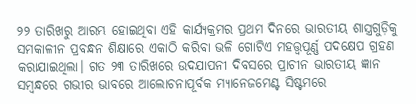୨୨ ତାରିଖରୁ ଆରମ୍ଭ ହୋଇଥିବା ଏହି କାର୍ଯ୍ୟକ୍ରମର ପ୍ରଥମ ଦିନରେ ଭାରତୀୟ ଶାସ୍ତ୍ରଗୁଡ଼ିକୁ ସମକାଳୀନ ପ୍ରବନ୍ଧନ ଶିକ୍ଷାରେ ଏକାଠି କରିବା ଭଳି ଗୋଟିଏ ମହତ୍ତ୍ୱପୂର୍ଣ୍ଣ ପଦକ୍ଷେପ ଗ୍ରହଣ କରାଯାଇଥିଲା। ଗତ ୨୩ ତାରିଖରେ ଉଦଯାପନୀ ଦିବସରେ ପ୍ରାଚୀନ ଭାରତୀୟ ଜ୍ଞାନ ସମ୍ବନ୍ଧରେ ଗଭୀର ଭାବରେ ଆଲୋଚନାପୂର୍ବକ ମ୍ୟାନେଜମେଣ୍ଟ ସିଷ୍ଟମରେ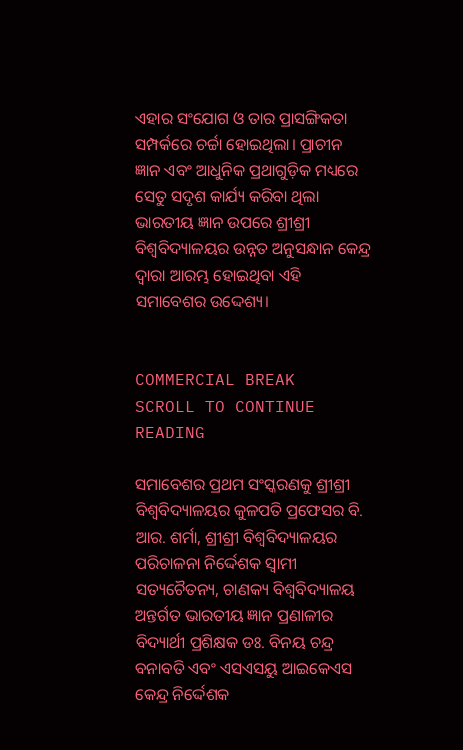ଏହାର ସଂଯୋଗ ଓ ତାର ପ୍ରାସଙ୍ଗିକତା ସମ୍ପର୍କରେ ଚର୍ଚ୍ଚା ହୋଇଥିଲା। ପ୍ରାଚୀନ ଜ୍ଞାନ ଏବଂ ଆଧୁନିକ ପ୍ରଥାଗୁଡ଼ିକ ମଧ୍ୟରେ ସେତୁ ସଦୃଶ କାର୍ଯ୍ୟ କରିବା ଥିଲା ଭାରତୀୟ ଜ୍ଞାନ ଉପରେ ଶ୍ରୀଶ୍ରୀ ବିଶ୍ୱବିଦ୍ୟାଳୟର ଉନ୍ନତ ଅନୁସନ୍ଧାନ କେନ୍ଦ୍ର ଦ୍ୱାରା ଆରମ୍ଭ ହୋଇଥିବା ଏହି ସମାବେଶର ଉଦ୍ଦେଶ୍ୟ।


COMMERCIAL BREAK
SCROLL TO CONTINUE READING

ସମାବେଶର ପ୍ରଥମ ସଂସ୍କରଣକୁ ଶ୍ରୀଶ୍ରୀ ବିଶ୍ୱବିଦ୍ୟାଳୟର କୁଳପତି ପ୍ରଫେସର ବି. ଆର. ଶର୍ମା, ଶ୍ରୀଶ୍ରୀ ବିଶ୍ୱବିଦ୍ୟାଳୟର ପରିଚାଳନା ନିର୍ଦ୍ଦେଶକ ସ୍ୱାମୀ ସତ୍ୟଚୈତନ୍ୟ, ଚାଣକ୍ୟ ବିଶ୍ୱବିଦ୍ୟାଳୟ ଅନ୍ତର୍ଗତ ଭାରତୀୟ ଜ୍ଞାନ ପ୍ରଣାଳୀର ବିଦ୍ୟାର୍ଥୀ ପ୍ରଶିକ୍ଷକ ଡଃ. ବିନୟ ଚନ୍ଦ୍ର ବନାବତି ଏବଂ ଏସଏସୟୁ ଆଇକେଏସ କେନ୍ଦ୍ର ନିର୍ଦ୍ଦେଶକ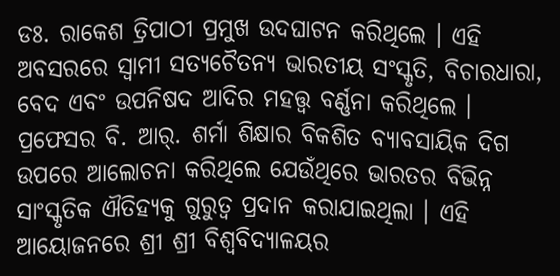ଡଃ. ରାକେଶ ତ୍ରିପାଠୀ ପ୍ରମୁଖ ଉଦଘାଟନ କରିଥିଲେ । ଏହି ଅବସରରେ ସ୍ୱାମୀ ସତ୍ୟଚୈତନ୍ୟ ଭାରତୀୟ ସଂସ୍କୃତି, ବିଚାରଧାରା, ବେଦ ଏବଂ ଉପନିଷଦ ଆଦିର ମହତ୍ତ୍ୱ ବର୍ଣ୍ଣନା କରିଥିଲେ । ପ୍ରଫେସର ବି. ଆର୍. ଶର୍ମା ଶିକ୍ଷାର ବିକଶିତ ବ୍ୟାବସାୟିକ ଦିଗ ଉପରେ ଆଲୋଚନା କରିଥିଲେ ଯେଉଁଥିରେ ଭାରତର ବିଭିନ୍ନ ସାଂସ୍କୃତିକ ଐତିହ୍ୟକୁ ଗୁରୁତ୍ୱ ପ୍ରଦାନ କରାଯାଇଥିଲା । ଏହି ଆୟୋଜନରେ ଶ୍ରୀ ଶ୍ରୀ ବିଶ୍ୱବିଦ୍ୟାଳୟର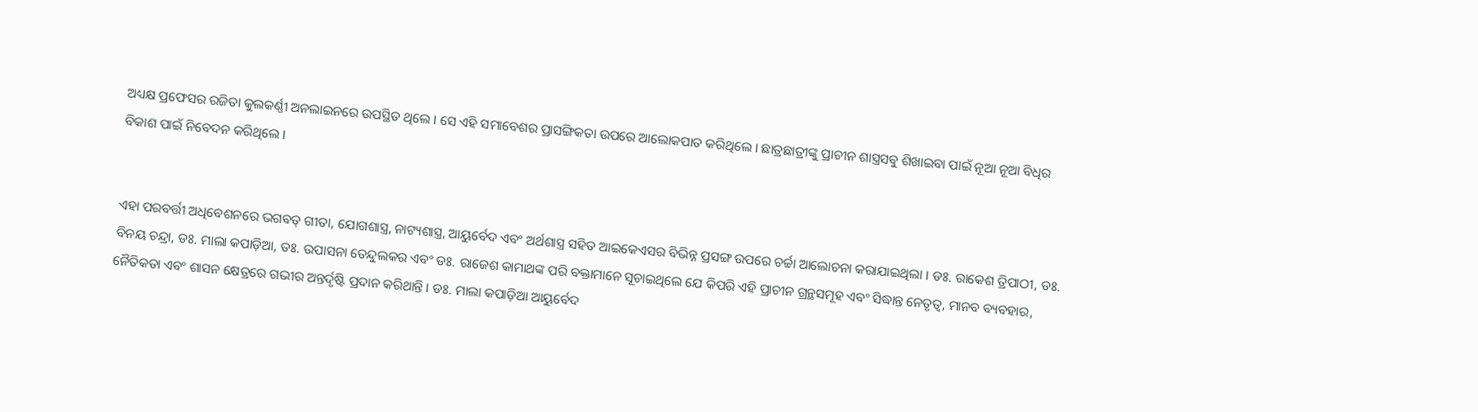ଅଧ୍ୟକ୍ଷ ପ୍ରଫେସର ରଜିତା କୁଲକର୍ଣ୍ଣୀ ଅନଲାଇନରେ ଉପସ୍ଥିତ ଥିଲେ । ସେ ଏହି ସମାବେଶର ପ୍ରାସଙ୍ଗିକତା ଉପରେ ଆଲୋକପାତ କରିଥିଲେ । ଛାତ୍ରଛାତ୍ରୀଙ୍କୁ ପ୍ରାଚୀନ ଶାସ୍ତ୍ରସବୁ ଶିଖାଇବା ପାଇଁ ନୂଆ ନୂଆ ବିଧିର ବିକାଶ ପାଇଁ ନିବେଦନ କରିଥିଲେ ।


ଏହା ପରବର୍ତ୍ତୀ ଅଧିବେଶନରେ ଭଗବତ୍ ଗୀତା, ଯୋଗଶାସ୍ତ୍ର, ନାଟ୍ୟଶାସ୍ତ୍ର, ଆୟୁର୍ବେଦ ଏବଂ ଅର୍ଥଶାସ୍ତ୍ର ସହିତ ଆଇକେଏସର ବିଭିନ୍ନ ପ୍ରସଙ୍ଗ ଉପରେ ଚର୍ଚ୍ଚା ଆଲୋଚନା କରାଯାଇଥିଲା । ଡଃ. ରାକେଶ ତ୍ରିପାଠୀ, ଡଃ. ବିନୟ ଚନ୍ଦ୍ରା, ଡଃ. ମାଲା କପାଡ଼ିଆ, ଡଃ. ଉପାସନା ତେନ୍ଦୁଲକର ଏବଂ ଡଃ. ରାଜେଶ କାମାଥଙ୍କ ପରି ବକ୍ତାମାନେ ସୂଚାଇଥିଲେ ଯେ କିପରି ଏହି ପ୍ରାଚୀନ ଗ୍ରନ୍ଥସମୂହ ଏବଂ ସିଦ୍ଧାନ୍ତ ନେତୃତ୍ୱ, ମାନବ ବ୍ୟବହାର, ନୈତିକତା ଏବଂ ଶାସନ କ୍ଷେତ୍ରରେ ଗଭୀର ଅନ୍ତର୍ଦୃଷ୍ଟି ପ୍ରଦାନ କରିଥାନ୍ତି । ଡଃ. ମାଲା କପାଡ଼ିଆ ଆୟୁର୍ବେଦ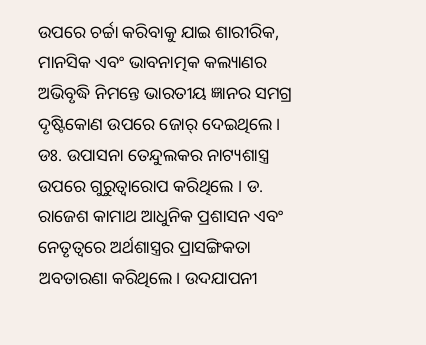ଉପରେ ଚର୍ଚ୍ଚା କରିବାକୁ ଯାଇ ଶାରୀରିକ, ମାନସିକ ଏବଂ ଭାବନାତ୍ମକ କଲ୍ୟାଣର ଅଭିବୃଦ୍ଧି ନିମନ୍ତେ ଭାରତୀୟ ଜ୍ଞାନର ସମଗ୍ର ଦୃଷ୍ଟିକୋଣ ଉପରେ ଜୋର୍ ଦେଇଥିଲେ । ଡଃ. ଉପାସନା ତେନ୍ଦୁଲକର ନାଟ୍ୟଶାସ୍ତ୍ର ଉପରେ ଗୁରୁତ୍ୱାରୋପ କରିଥିଲେ । ଡ. ରାଜେଶ କାମାଥ ଆଧୁନିକ ପ୍ରଶାସନ ଏବଂ ନେତୃତ୍ୱରେ ଅର୍ଥଶାସ୍ତ୍ରର ପ୍ରାସଙ୍ଗିକତା ଅବତାରଣା କରିଥିଲେ। ଉଦଯାପନୀ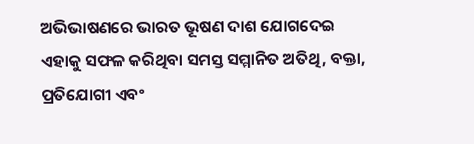ଅଭିଭାଷଣରେ ଭାରତ ଭୂଷଣ ଦାଶ ଯୋଗଦେଇ ଏହାକୁ ସଫଳ କରିଥିବା ସମସ୍ତ ସମ୍ମାନିତ ଅତିଥି, ବକ୍ତା, ପ୍ରତିଯୋଗୀ ଏବଂ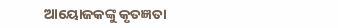ଆୟୋଜକଙ୍କୁ କୃତଜ୍ଞତା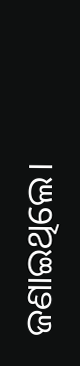ଜଣାଇଥିଲେ।